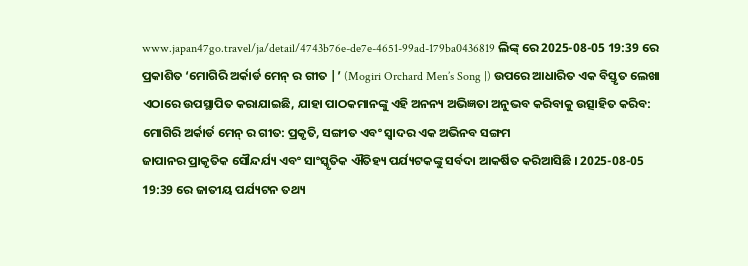www.japan47go.travel/ja/detail/4743b76e-de7e-4651-99ad-179ba0436819 ଲିଙ୍କ୍ ରେ 2025-08-05 19:39 ରେ ପ୍ରକାଶିତ ‘ମୋଗିରି ଅର୍କାର୍ଡ ମେନ୍ ର ଗୀତ |’ (Mogiri Orchard Men’s Song |) ଉପରେ ଆଧାରିତ ଏକ ବିସ୍ତୃତ ଲେଖା ଏଠାରେ ଉପସ୍ଥାପିତ କରାଯାଇଛି, ଯାହା ପାଠକମାନଙ୍କୁ ଏହି ଅନନ୍ୟ ଅଭିଜ୍ଞତା ଅନୁଭବ କରିବାକୁ ଉତ୍ସାହିତ କରିବ:
ମୋଗିରି ଅର୍କାର୍ଡ ମେନ୍ ର ଗୀତ: ପ୍ରକୃତି, ସଙ୍ଗୀତ ଏବଂ ସ୍ୱାଦର ଏକ ଅଭିନବ ସଙ୍ଗମ
ଜାପାନର ପ୍ରାକୃତିକ ସୌନ୍ଦର୍ଯ୍ୟ ଏବଂ ସାଂସ୍କୃତିକ ଐତିହ୍ୟ ପର୍ଯ୍ୟଟକଙ୍କୁ ସର୍ବଦା ଆକର୍ଷିତ କରିଆସିଛି । 2025-08-05 19:39 ରେ ଜାତୀୟ ପର୍ଯ୍ୟଟନ ତଥ୍ୟ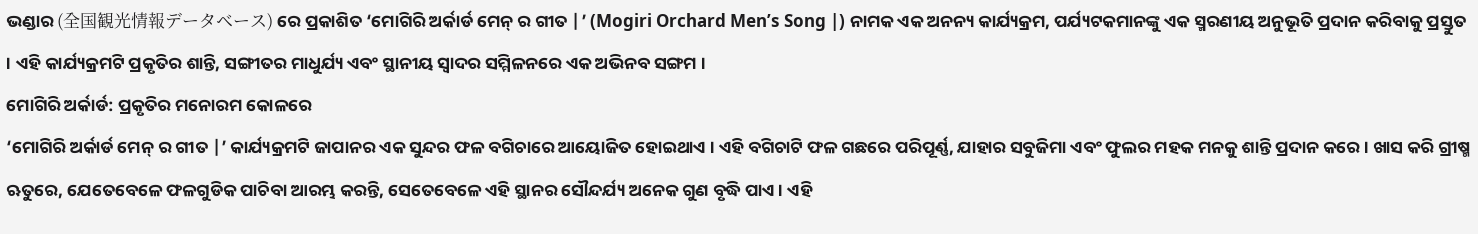ଭଣ୍ଡାର (全国観光情報データベース) ରେ ପ୍ରକାଶିତ ‘ମୋଗିରି ଅର୍କାର୍ଡ ମେନ୍ ର ଗୀତ |’ (Mogiri Orchard Men’s Song |) ନାମକ ଏକ ଅନନ୍ୟ କାର୍ଯ୍ୟକ୍ରମ, ପର୍ଯ୍ୟଟକମାନଙ୍କୁ ଏକ ସ୍ମରଣୀୟ ଅନୁଭୂତି ପ୍ରଦାନ କରିବାକୁ ପ୍ରସ୍ତୁତ । ଏହି କାର୍ଯ୍ୟକ୍ରମଟି ପ୍ରକୃତିର ଶାନ୍ତି, ସଙ୍ଗୀତର ମାଧୁର୍ଯ୍ୟ ଏବଂ ସ୍ଥାନୀୟ ସ୍ୱାଦର ସମ୍ମିଳନରେ ଏକ ଅଭିନବ ସଙ୍ଗମ ।
ମୋଗିରି ଅର୍କାର୍ଡ: ପ୍ରକୃତିର ମନୋରମ କୋଳରେ
‘ମୋଗିରି ଅର୍କାର୍ଡ ମେନ୍ ର ଗୀତ |’ କାର୍ଯ୍ୟକ୍ରମଟି ଜାପାନର ଏକ ସୁନ୍ଦର ଫଳ ବଗିଚାରେ ଆୟୋଜିତ ହୋଇଥାଏ । ଏହି ବଗିଚାଟି ଫଳ ଗଛରେ ପରିପୂର୍ଣ୍ଣ, ଯାହାର ସବୁଜିମା ଏବଂ ଫୁଲର ମହକ ମନକୁ ଶାନ୍ତି ପ୍ରଦାନ କରେ । ଖାସ କରି ଗ୍ରୀଷ୍ମ ଋତୁରେ, ଯେତେବେଳେ ଫଳଗୁଡିକ ପାଚିବା ଆରମ୍ଭ କରନ୍ତି, ସେତେବେଳେ ଏହି ସ୍ଥାନର ସୌନ୍ଦର୍ଯ୍ୟ ଅନେକ ଗୁଣ ବୃଦ୍ଧି ପାଏ । ଏହି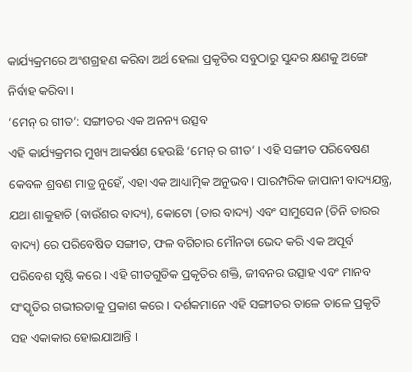କାର୍ଯ୍ୟକ୍ରମରେ ଅଂଶଗ୍ରହଣ କରିବା ଅର୍ଥ ହେଲା ପ୍ରକୃତିର ସବୁଠାରୁ ସୁନ୍ଦର କ୍ଷଣକୁ ଅଙ୍ଗେ ନିର୍ବାହ କରିବା ।
‘ମେନ୍ ର ଗୀତ’: ସଙ୍ଗୀତର ଏକ ଅନନ୍ୟ ଉତ୍ସବ
ଏହି କାର୍ଯ୍ୟକ୍ରମର ମୁଖ୍ୟ ଆକର୍ଷଣ ହେଉଛି ‘ମେନ୍ ର ଗୀତ’ । ଏହି ସଙ୍ଗୀତ ପରିବେଷଣ କେବଳ ଶ୍ରବଣ ମାତ୍ର ନୁହେଁ, ଏହା ଏକ ଆଧ୍ୟାତ୍ମିକ ଅନୁଭବ । ପାରମ୍ପରିକ ଜାପାନୀ ବାଦ୍ୟଯନ୍ତ୍ର, ଯଥା ଶାକୁହାଚି (ବାଉଁଶର ବାଦ୍ୟ), କୋଟୋ (ତାର ବାଦ୍ୟ) ଏବଂ ସାମୁସେନ (ତିନି ତାରର ବାଦ୍ୟ) ରେ ପରିବେଷିତ ସଙ୍ଗୀତ, ଫଳ ବଗିଚାର ମୌନତା ଭେଦ କରି ଏକ ଅପୂର୍ବ ପରିବେଶ ସୃଷ୍ଟି କରେ । ଏହି ଗୀତଗୁଡିକ ପ୍ରକୃତିର ଶକ୍ତି, ଜୀବନର ଉତ୍ସାହ ଏବଂ ମାନବ ସଂସ୍କୃତିର ଗଭୀରତାକୁ ପ୍ରକାଶ କରେ । ଦର୍ଶକମାନେ ଏହି ସଙ୍ଗୀତର ତାଳେ ତାଳେ ପ୍ରକୃତି ସହ ଏକାକାର ହୋଇଯାଆନ୍ତି ।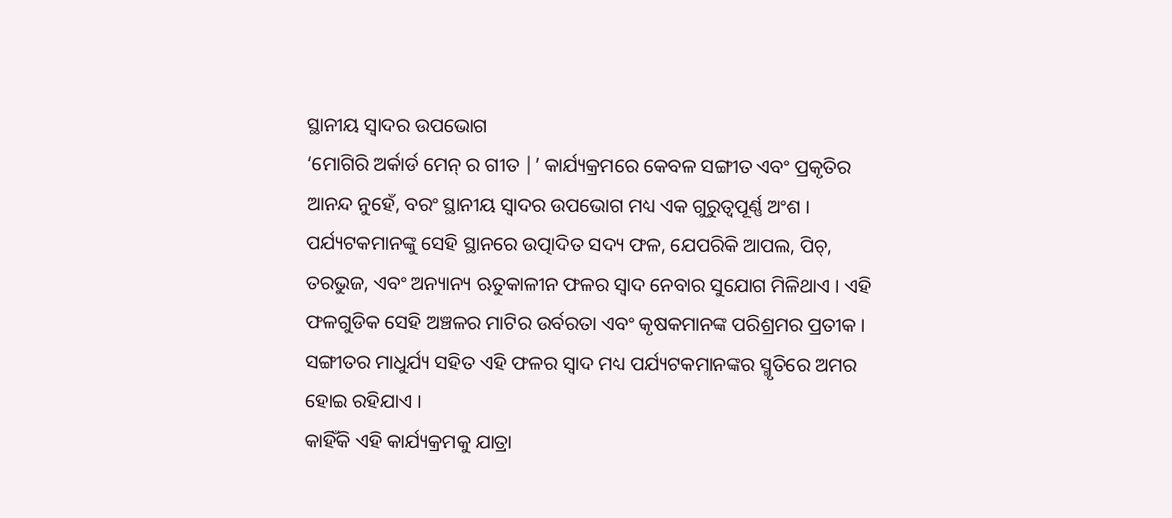ସ୍ଥାନୀୟ ସ୍ୱାଦର ଉପଭୋଗ
‘ମୋଗିରି ଅର୍କାର୍ଡ ମେନ୍ ର ଗୀତ |’ କାର୍ଯ୍ୟକ୍ରମରେ କେବଳ ସଙ୍ଗୀତ ଏବଂ ପ୍ରକୃତିର ଆନନ୍ଦ ନୁହେଁ, ବରଂ ସ୍ଥାନୀୟ ସ୍ୱାଦର ଉପଭୋଗ ମଧ୍ୟ ଏକ ଗୁରୁତ୍ୱପୂର୍ଣ୍ଣ ଅଂଶ । ପର୍ଯ୍ୟଟକମାନଙ୍କୁ ସେହି ସ୍ଥାନରେ ଉତ୍ପାଦିତ ସଦ୍ୟ ଫଳ, ଯେପରିକି ଆପଲ, ପିଚ୍, ତରଭୁଜ, ଏବଂ ଅନ୍ୟାନ୍ୟ ଋତୁକାଳୀନ ଫଳର ସ୍ୱାଦ ନେବାର ସୁଯୋଗ ମିଳିଥାଏ । ଏହି ଫଳଗୁଡିକ ସେହି ଅଞ୍ଚଳର ମାଟିର ଉର୍ବରତା ଏବଂ କୃଷକମାନଙ୍କ ପରିଶ୍ରମର ପ୍ରତୀକ । ସଙ୍ଗୀତର ମାଧୁର୍ଯ୍ୟ ସହିତ ଏହି ଫଳର ସ୍ୱାଦ ମଧ୍ୟ ପର୍ଯ୍ୟଟକମାନଙ୍କର ସ୍ମୃତିରେ ଅମର ହୋଇ ରହିଯାଏ ।
କାହିଁକି ଏହି କାର୍ଯ୍ୟକ୍ରମକୁ ଯାତ୍ରା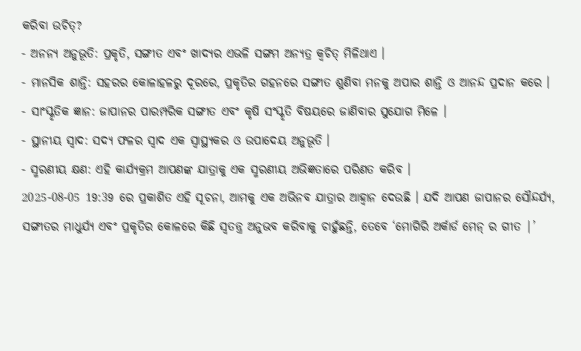କରିବା ଉଚିତ୍?
- ଅନନ୍ୟ ଅନୁଭୂତି: ପ୍ରକୃତି, ସଙ୍ଗୀତ ଏବଂ ଖାଦ୍ୟର ଏଭଳି ସଙ୍ଗମ ଅନ୍ୟତ୍ର କ୍ୱଚିତ୍ ମିଳିଥାଏ ।
- ମାନସିକ ଶାନ୍ତି: ସହରର କୋଳାହଳରୁ ଦୂରରେ, ପ୍ରକୃତିର ଗହନରେ ସଙ୍ଗୀତ ଶୁଣିବା ମନକୁ ଅପାର ଶାନ୍ତି ଓ ଆନନ୍ଦ ପ୍ରଦାନ କରେ ।
- ସାଂସ୍କୃତିକ ଜ୍ଞାନ: ଜାପାନର ପାରମ୍ପରିକ ସଙ୍ଗୀତ ଏବଂ କୃଷି ସଂସ୍କୃତି ବିଷୟରେ ଜାଣିବାର ସୁଯୋଗ ମିଳେ ।
- ସ୍ଥାନୀୟ ସ୍ୱାଦ: ସଦ୍ୟ ଫଳର ସ୍ୱାଦ ଏକ ସ୍ୱାସ୍ଥ୍ୟକର ଓ ଉପାଦେୟ ଅନୁଭୂତି ।
- ସ୍ମରଣୀୟ କ୍ଷଣ: ଏହି କାର୍ଯ୍ୟକ୍ରମ ଆପଣଙ୍କ ଯାତ୍ରାକୁ ଏକ ସ୍ମରଣୀୟ ଅଭିଜ୍ଞତାରେ ପରିଣତ କରିବ ।
2025-08-05 19:39 ରେ ପ୍ରକାଶିତ ଏହି ସୂଚନା, ଆମକୁ ଏକ ଅଭିନବ ଯାତ୍ରାର ଆହ୍ୱାନ ଦେଉଛି । ଯଦି ଆପଣ ଜାପାନର ସୌନ୍ଦର୍ଯ୍ୟ, ସଙ୍ଗୀତର ମାଧୁର୍ଯ୍ୟ ଏବଂ ପ୍ରକୃତିର କୋଳରେ କିଛି ସ୍ୱତନ୍ତ୍ର ଅନୁଭବ କରିବାକୁ ଚାହୁଁଛନ୍ତି, ତେବେ ‘ମୋଗିରି ଅର୍କାର୍ଡ ମେନ୍ ର ଗୀତ |’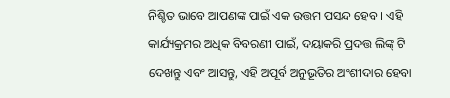ନିଶ୍ଚିତ ଭାବେ ଆପଣଙ୍କ ପାଇଁ ଏକ ଉତ୍ତମ ପସନ୍ଦ ହେବ । ଏହି କାର୍ଯ୍ୟକ୍ରମର ଅଧିକ ବିବରଣୀ ପାଇଁ, ଦୟାକରି ପ୍ରଦତ୍ତ ଲିଙ୍କ୍ ଟି ଦେଖନ୍ତୁ ଏବଂ ଆସନ୍ତୁ, ଏହି ଅପୂର୍ବ ଅନୁଭୂତିର ଅଂଶୀଦାର ହେବା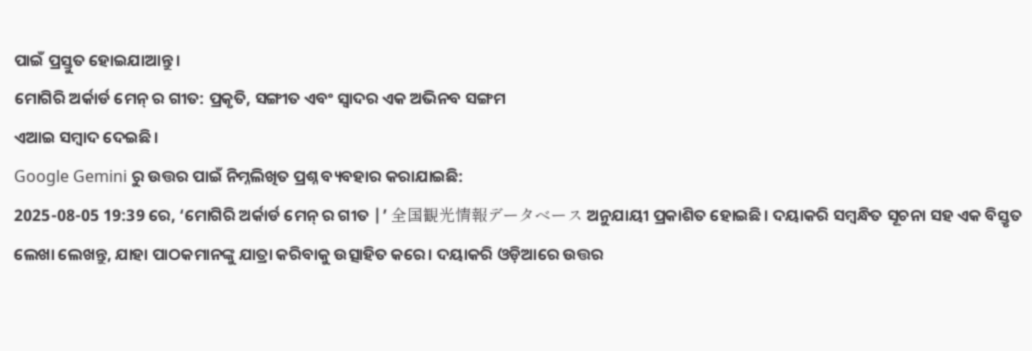ପାଇଁ ପ୍ରସ୍ତୁତ ହୋଇଯାଆନ୍ତୁ ।
ମୋଗିରି ଅର୍କାର୍ଡ ମେନ୍ ର ଗୀତ: ପ୍ରକୃତି, ସଙ୍ଗୀତ ଏବଂ ସ୍ୱାଦର ଏକ ଅଭିନବ ସଙ୍ଗମ
ଏଆଇ ସମ୍ବାଦ ଦେଇଛି।
Google Gemini ରୁ ଉତ୍ତର ପାଇଁ ନିମ୍ନଲିଖିତ ପ୍ରଶ୍ନ ବ୍ୟବହାର କରାଯାଇଛି:
2025-08-05 19:39 ରେ, ‘ମୋଗିରି ଅର୍କାର୍ଡ ମେନ୍ ର ଗୀତ |’ 全国観光情報データベース ଅନୁଯାୟୀ ପ୍ରକାଶିତ ହୋଇଛି। ଦୟାକରି ସମ୍ବନ୍ଧିତ ସୂଚନା ସହ ଏକ ବିସ୍ତୃତ ଲେଖା ଲେଖନ୍ତୁ, ଯାହା ପାଠକମାନଙ୍କୁ ଯାତ୍ରା କରିବାକୁ ଉତ୍ସାହିତ କରେ। ଦୟାକରି ଓଡ଼ିଆରେ ଉତ୍ତର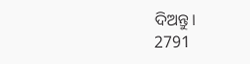ଦିଅନ୍ତୁ।
2791